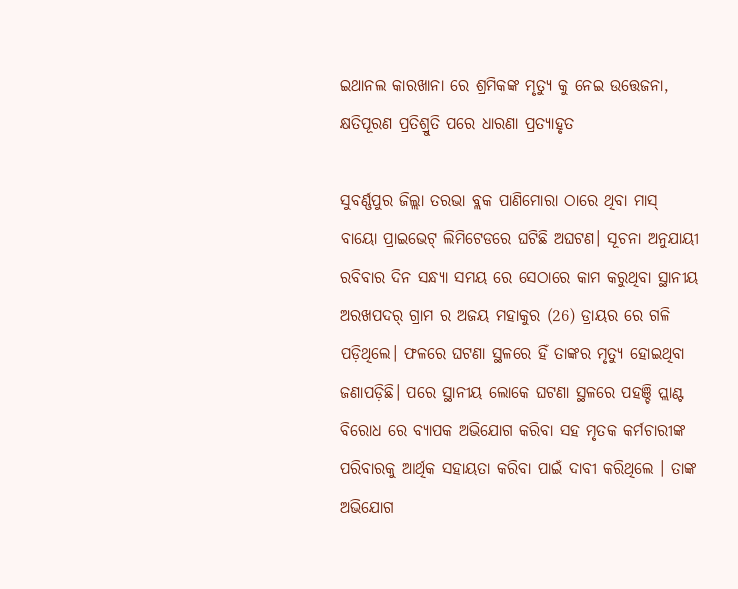ଇଥାନଲ କାରଖାନା ରେ ଶ୍ରମିକଙ୍କ ମୃତ୍ୟୁ କୁ ନେଇ ଉତ୍ତେଜନା, କ୍ଷତିପୂରଣ ପ୍ରତିଶ୍ରୁତି ପରେ ଧାରଣା ପ୍ରତ୍ୟାହୃତ

ସୁବର୍ଣ୍ଣପୁର ଜିଲ୍ଲା ତରଭା ବ୍ଲକ ପାଣିମୋରା ଠାରେ ଥିବା ମାସ୍ ବାୟୋ ପ୍ରାଇଭେଟ୍ ଲିମିଟେଡରେ ଘଟିଛି ଅଘଟଣ। ସୂଚନା ଅନୁଯାୟୀ ରବିବାର ଦିନ ସନ୍ଧ୍ୟା ସମୟ ରେ ସେଠାରେ କାମ କରୁଥିବା ସ୍ଥାନୀୟ ଅରଖପଦର୍ ଗ୍ରାମ ର ଅଜୟ ମହାକୁର (26) ଡ୍ରାୟର ରେ ଗଳି ପଡ଼ିଥିଲେ। ଫଳରେ ଘଟଣା ସ୍ଥଳରେ ହିଁ ତାଙ୍କର ମୃତ୍ୟୁ ହୋଇଥିବା ଜଣାପଡ଼ିଛି। ପରେ ସ୍ଥାନୀୟ ଲୋକେ ଘଟଣା ସ୍ଥଳରେ ପହଞ୍ଚି ପ୍ଲାଣ୍ଟ ବିରୋଧ ରେ ବ୍ୟାପକ ଅଭିଯୋଗ କରିବା ସହ ମୃତକ କର୍ମଚାରୀଙ୍କ ପରିବାରକୁ ଆର୍ଥିକ ସହାୟତା କରିବା ପାଇଁ ଦାବୀ କରିଥିଲେ । ତାଙ୍କ ଅଭିଯୋଗ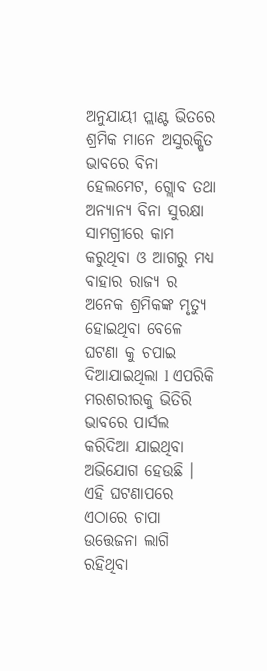ଅନୁଯାୟୀ ପ୍ଲାଣ୍ଟ ଭିତରେ ଶ୍ରମିକ ମାନେ ଅସୁରକ୍ଷିତ ଭାବରେ ବିନା ହେଲମେଟ, ଗ୍ଲୋବ ତଥା ଅନ୍ୟାନ୍ୟ ବିନା ସୁରକ୍ଷା ସାମଗ୍ରୀରେ କାମ କରୁଥିବା ଓ ଆଗରୁ ମଧ୍ଯ ବାହାର ରାଜ୍ୟ ର ଅନେକ ଶ୍ରମିକଙ୍କ ମୃତ୍ୟୁ ହୋଇଥିବା ବେଳେ ଘଟଣା କୁ ଚପାଇ ଦିଆଯାଇଥିଲା l ଏପରିକି ମରଶରୀରକୁ ଭିତିରି ଭାବରେ ପାର୍ସଲ କରିଦିଆ ଯାଇଥିବା ଅଭିଯୋଗ ହେଉଛି । ଏହି ଘଟଣାପରେ ଏଠାରେ ଚାପା ଉତ୍ତେଜନା ଲାଗି ରହିଥିବା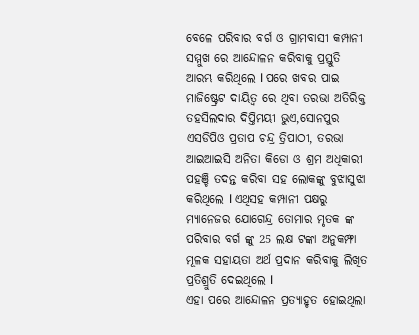ବେଳେ ପରିବାର ବର୍ଗ ଓ ଗ୍ରାମବାସୀ କମ୍ପାନୀ ସମ୍ମୁଖ ରେ ଆନ୍ଦୋଳନ କରିବାକୁ ପ୍ରସ୍ତୁତି ଆରମ୍ଭ କରିଥିଲେ l ପରେ ଖବର ପାଇ ମାଜିଷ୍ଟ୍ରେଟ ଦାୟିତ୍ୱ ରେ ଥିବା ତରଭା ଅତିରିକ୍ତ ତହସିଲଦାର ଦିପ୍ତିମୟୀ ଭୁଏ,ସୋନପୁର ଏସଡିପିଓ ପ୍ରତାପ ଚନ୍ଦ୍ର ତ୍ରିପାଠୀ, ତରଭା ଆଇଆଇସି ଅନିତା କିଡୋ ଓ ଶ୍ରମ ଅଧିକାରୀ ପହଞ୍ଚି ତଦନ୍ତ କରିବା ସହ ଲୋକଙ୍କୁ ବୁଝାସୁଝା କରିଥିଲେ l ଏଥିସହ କମ୍ପାନୀ ପକ୍ଷରୁ ମ୍ୟାନେଜର ଯୋଗେନ୍ଦ୍ର ତୋମାର ମୃତକ ଙ୍କ ପରିବାର ବର୍ଗ ଙ୍କୁ 25 ଲକ୍ଷ ଟଙ୍କା ଅନୁକମ୍ଫା ମୂଳକ ସହାୟତା ଅର୍ଥ ପ୍ରଦାନ କରିବାକୁ ଲିଖିତ ପ୍ରତିଶ୍ରୁତି ଦେଇଥିଲେ l
ଏହା ପରେ ଆନ୍ଦୋଳନ ପ୍ରତ୍ୟାହୃତ ହୋଇଥିଲା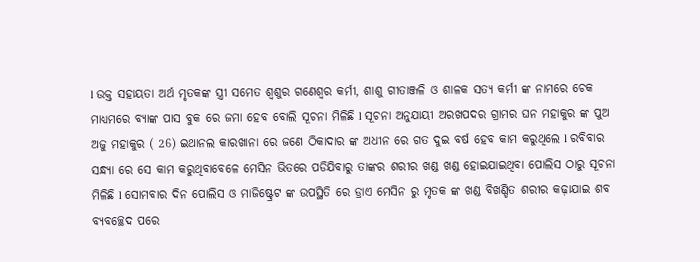l ଉକ୍ତ ସହାୟତା ଅର୍ଥ ମୃତକଙ୍କ ସ୍ତ୍ରୀ ସମେତ ଶ୍ୱଶୁର ଗଣେଶ୍ୱର କର୍ମୀ, ଶାଶୁ ଗୀତାଞ୍ଜଳି ଓ ଶାଳକ ସତ୍ୟ କର୍ମୀ ଙ୍କ ନାମରେ ଚେକ ମାଧ୍ୟମରେ ବ୍ୟାଙ୍କ ପାସ ବୁକ ରେ ଜମା ହେବ ବୋଲି ସୂଚନା ମିଳିଛି l ସୂଚନା ଅନୁଯାୟୀ ଅରଖପଦର ଗ୍ରାମର ଘନ ମହାକୁର ଙ୍କ ପୁଅ ଅଜୁ ମହାକୁର ( 26) ଇଥାନଲ କାରଖାନା ରେ ଜଣେ ଠିକାଦାର ଙ୍କ ଅଧୀନ ରେ ଗତ ଦୁଇ ବର୍ଷ ହେବ କାମ କରୁଥିଲେ l ରବିବାର ସନ୍ଧ୍ୟା ରେ ସେ କାମ କରୁଥିବାବେଳେ ମେସିନ ଭିତରେ ପଡିଯିବାରୁ ତାଙ୍କର ଶରୀର ଖଣ୍ଡ ଖଣ୍ଡ ହୋଇଯାଇଥିବା ପୋଲିସ ଠାରୁ ସୂଚନା ମିଳିଛି l ସୋମବାର ଦିନ ପୋଲିସ ଓ ମାଜିଷ୍ଟ୍ରେଟ ଙ୍କ ଉପସ୍ଥିତି ରେ ଡ୍ରାଏ ମେସିନ ରୁ ମୃତକ ଙ୍କ ଖଣ୍ଡ ବିଖଣ୍ଡିତ ଶରୀର କଢ଼ାଯାଇ ଶବ ବ୍ୟବଚ୍ଛେଦ ପରେ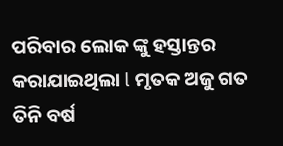ପରିବାର ଲୋକ ଙ୍କୁ ହସ୍ତାନ୍ତର କରାଯାଇଥିଲା l ମୃତକ ଅଜୁ ଗତ ତିନି ବର୍ଷ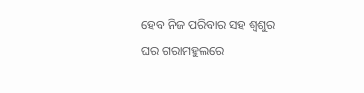ହେବ ନିଜ ପରିବାର ସହ ଶ୍ୱଶୁର ଘର ଗରାମହୁଲରେ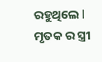ରହୁଥିଲେ l ମୃତକ ର ସ୍ତ୍ରୀ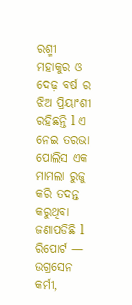ରଶ୍ମୀ ମହାକୁର ଓ ଦେଢ଼ ବର୍ଷ ର ଝିଅ ପ୍ରିୟାଂଶୀ ରହିଛନ୍ତି l ଏ ନେଇ ତରଭା ପୋଲିସ ଏକ ମାମଲା ରୁଜୁ କରି ତଦନ୍ତ କରୁଥିବା ଜଣାପଡିଛି l
ରିପୋର୍ଟ — ଉଗ୍ରସେନ କର୍ମୀ,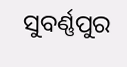ସୁବର୍ଣ୍ଣପୁର